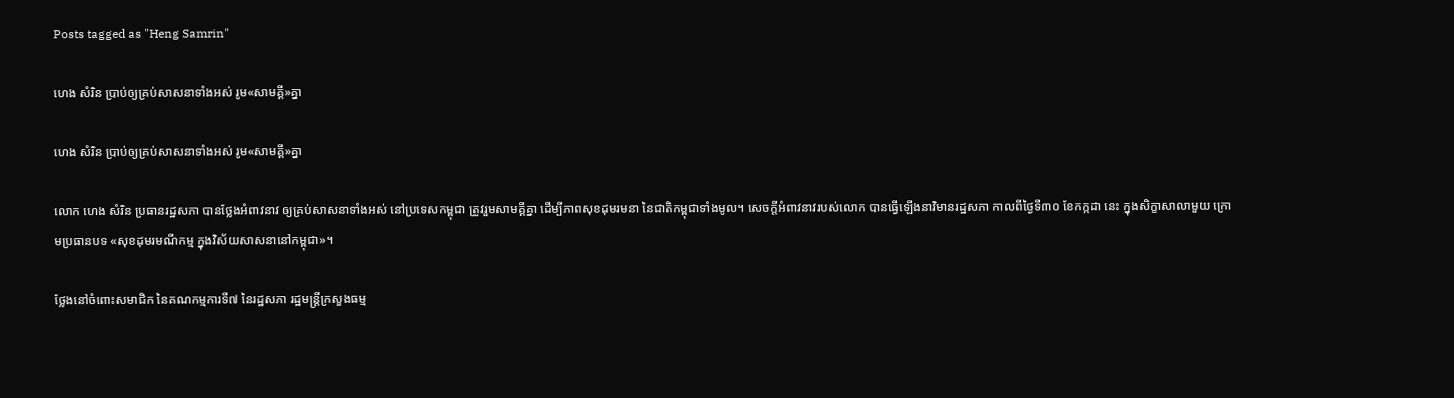Posts tagged as "Heng Samrin"

ហេង សំរិន ប្រាប់ឲ្យគ្រប់សាសនាទាំងអស់ រូម«សាមគ្គី»គ្នា

ហេង សំរិន ប្រាប់ឲ្យគ្រប់សាសនាទាំងអស់ រូម«សាមគ្គី»គ្នា

លោក ហេង សំរិន ប្រធានរដ្ឋសភា បានថ្លែងអំពាវនាវ ឲ្យគ្រប់សាសនាទាំងអស់ នៅប្រទេសកម្ពុជា ត្រូវរួមសាមគ្គីគ្នា ដើម្បីភាពសុខដុមរមនា នៃជាតិកម្ពុជាទាំងមូល។ សេចក្ដីអំពាវនាវរបស់លោក បានធ្វើឡើងនាវិមានរដ្ឋសភា កាលពីថ្ងៃទី៣០ ខែកក្កដា នេះ ក្នុងសិក្ខាសាលាមួយ ក្រោមប្រធានបទ «សុខដុមរមណីកម្ម ក្នុងវិស័យសាសនានៅកម្ពុជា»។

ថ្លែងនៅចំពោះសមាជិក នៃគណកម្មការទី៧ នៃរដ្ឋសភា រដ្ឋមន្ត្រីក្រសួងធម្ម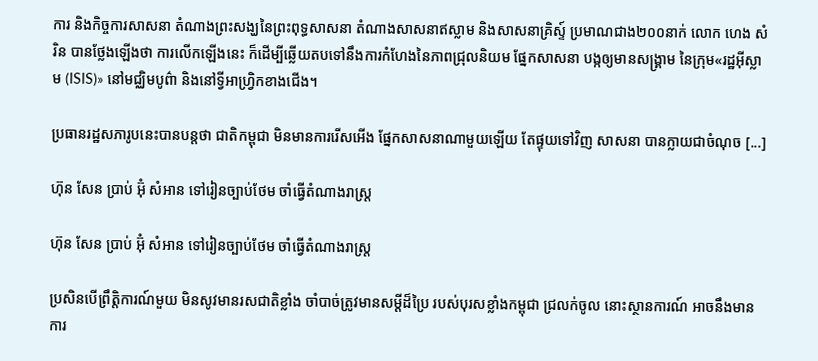ការ និងកិច្ចការសាសនា តំណាងព្រះសង្ឃនៃព្រះពុទ្ធសាសនា តំណាងសាសនាឥស្លាម និងសាសនាគ្រិស្ទ៍ ប្រមាណជាង២០០នាក់ លោក ហេង សំរិន បានថ្លែងឡើងថា ការលើកឡើងនេះ ក៏ដើម្បីឆ្លើយតបទៅនឹងការកំហែងនៃភាពជ្រុលនិយម ផ្នែកសាសនា បង្កឲ្យមានសង្គ្រាម នៃក្រុម«រដ្ឋអ៊ីស្លាម (ISIS)» នៅមជ្ឈិមបូព៌ា និងនៅទ្វីអាហ្វ្រិកខាងជើង។

ប្រធានរដ្ឋសភារូបនេះបានបន្តថា ជាតិកម្ពុជា មិនមានការរើសអើង ផ្នែកសាសនាណាមួយឡើយ តែផ្ទុយទៅវិញ សាសនា បានក្លាយជាចំណុច [...]

ហ៊ុន សែន ប្រាប់ អ៊ុំ សំអាន ទៅរៀនច្បាប់ថែម ចាំធ្វើតំណាងរាស្រ្ត

ហ៊ុន សែន ប្រាប់ អ៊ុំ សំអាន ទៅរៀនច្បាប់ថែម ចាំធ្វើតំណាងរាស្រ្ត

ប្រសិនបើព្រឹត្តិការណ៍មួយ មិនសូវមានរសជាតិខ្លាំង ចាំបាច់ត្រូវមានសម្ដីដ៏ប្រៃ របស់បុរសខ្លាំងកម្ពុជា ជ្រលក់ចូល នោះស្ថានការណ៍ អាចនឹងមានការ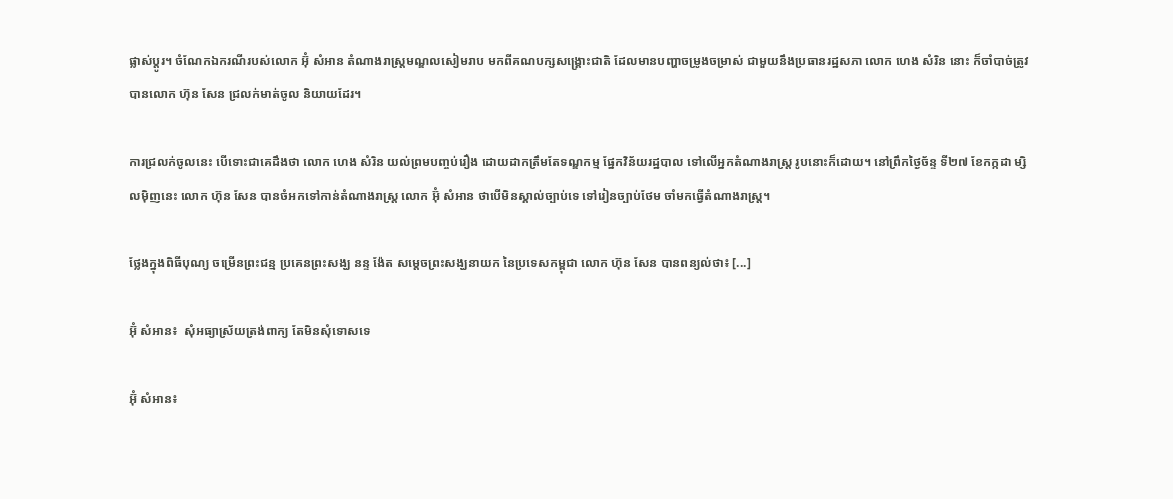ផ្លាស់ប្ដូរ។ ចំណែកឯករណីរបស់លោក អ៊ុំ សំអាន តំណាងរាស្ត្រមណ្ឌលសៀមរាប មកពីគណបក្សសង្គ្រោះជាតិ ដែលមានបញ្ហាចម្រូងចម្រាស់ ជាមួយនឹងប្រធានរដ្ឋសភា លោក ហេង សំរិន នោះ ក៏ចាំបាច់ត្រូវបានលោក ហ៊ុន សែន ជ្រលក់មាត់ចូល និយាយដែរ។

ការជ្រលក់ចូលនេះ បើទោះជាគេដឹងថា លោក ហេង សំរិន យល់ព្រមបញ្ចប់រឿង ដោយដាកត្រឹមតែទណ្ឌកម្ម ផ្នែកវិន័យរដ្ឋបាល ទៅលើអ្នកតំណាងរាស្ត្រ រូបនោះក៏ដោយ។ នៅព្រឹកថ្ងៃច័ន្ទ ទី២៧ ខែកក្កដា ម្សិលម៉ិញនេះ លោក ហ៊ុន សែន បានចំអកទៅកាន់តំណាងរាស្រ្ត លោក អ៊ុំ សំអាន ថាបើមិនស្គាល់ច្បាប់ទេ ទៅរៀនច្បាប់ថែម ចាំមកធ្វើតំណាងរាស្រ្ត។

ថ្លែងក្នុងពិធីបុណ្យ ចម្រើនព្រះជន្ម ប្រគេនព្រះសង្ឃ នន្ទ ង៉ែត សម្តេចព្រះសង្ឃនាយក នៃប្រទេសកម្ពុជា លោក ហ៊ុន សែន បានពន្យល់ថា៖ [...]

អ៊ុំ សំអាន៖  សុំអធ្យាស្រ័យត្រង់ពាក្យ តែមិនសុំទោសទេ

អ៊ុំ សំអាន៖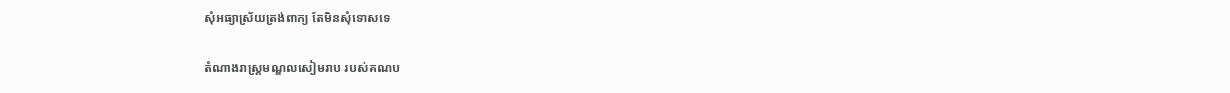សុំអធ្យាស្រ័យត្រង់ពាក្យ តែមិនសុំទោសទេ

តំណាងរាស្រ្តមណ្ឌលសៀមរាប របស់គណប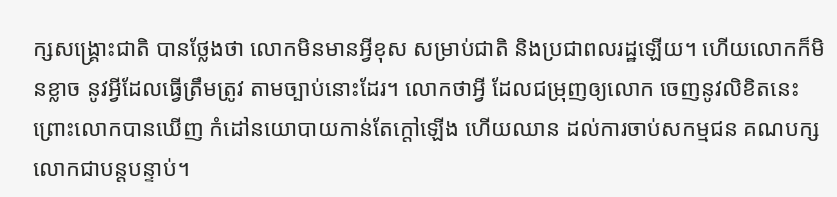ក្សសង្គ្រោះជាតិ បានថ្លែងថា លោកមិនមានអ្វីខុស សម្រាប់ជាតិ និងប្រជាពលរដ្ឋឡើយ។ ហើយលោកក៏មិនខ្លាច នូវអ្វីដែលធ្វើត្រឹមត្រូវ តាមច្បាប់នោះដែរ។ លោកថាអ្វី ដែលជម្រុញឲ្យលោក ចេញនូវលិខិតនេះ ព្រោះលោកបានឃើញ កំដៅនយោបាយកាន់តែក្តៅឡើង ហើយឈាន ដល់ការចាប់សកម្មជន គណបក្សលោកជាបន្តបន្ទាប់។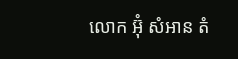លោក អ៊ុំ សំអាន តំ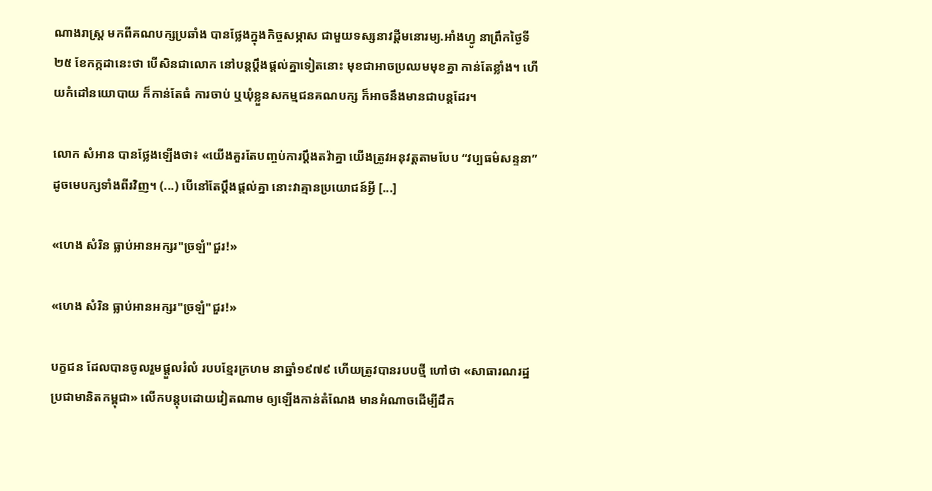ណាងរាស្រ្ត មកពីគណបក្សប្រឆាំង បានថ្លែងក្នុងកិច្ចសម្ភាស ជាមួយទស្សនាវដ្តីមនោរម្យ.អាំងហ្វូ នាព្រឹកថ្ងៃទី២៥ ខែកក្កដានេះថា បើសិនជាលោក នៅបន្តប្តឹងផ្តល់គ្នាទៀតនោះ មុខជាអាចប្រឈមមុខគ្នា កាន់តែខ្លាំង។ ហើយកំដៅនយោបាយ ក៏កាន់តែធំ ការចាប់ ឬឃុំខ្លួនសកម្មជនគណបក្ស ក៏អាចនឹងមានជាបន្តដែរ។

លោក សំអាន បានថ្លែងឡើងថា៖ «យើងគួរតែបញ្ចប់ការប្តឹងតវ៉ាគ្នា យើងត្រូវអនុវត្តតាមបែប “វប្បធម៌សន្ទនា” ដូចមេបក្សទាំងពីរវិញ។ (...) បើនៅតែប្តឹងផ្តល់គ្នា នោះវាគ្មានប្រយោជន៍អ្វី [...]

«ហេង សំរិន ធ្លាប់អានអក្សរ"ច្រឡំ"ជួរ!»

«ហេង សំរិន ធ្លាប់អានអក្សរ"ច្រឡំ"ជួរ!»

បក្ខជន ដែលបានចូលរួមផ្ដួលរំលំ របបខ្មែរក្រហម នាឆ្នាំ១៩៧៩ ហើយត្រូវបានរបបថ្មី ហៅថា «សាធារណរដ្ឋប្រជាមានិតកម្ពុជា» លើកបន្តុបដោយវៀតណាម ឲ្យឡើងកាន់តំណែង មានអំណាចដើម្បីដឹក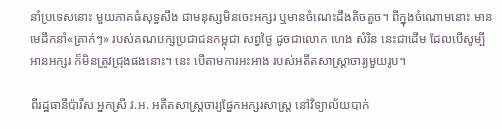នាំប្រទេសនោះ មួយភាគធំសុទ្ធសឹង ជាមនុស្សមិនចេះអក្សរ ឬមានចំណេះដឹងតិចតួច។ ពីក្នុងចំណោមនោះ មានមេដឹកនាំ«គ្រាក់ៗ» របស់គណបក្សប្រជាជនកម្ពុជា សព្វថ្ងៃ ដូចជាលោក ហេង សំរិន នេះជាដើម ដែលបើសូម្បី អានអក្សរ ក៏មិនត្រូវជ្រុងផងនោះ។ នេះ បើតាមការអះអាង របស់អតីតសាស្ត្រាចារ្យមួយរូប។

ពីរដ្ឋធានីប៉ារីស អ្នកស្រី វ.អ. អតីតសាស្ត្រចារ្យផ្នែកអក្សរសាស្ត្រ នៅវិទ្យាល័យបាក់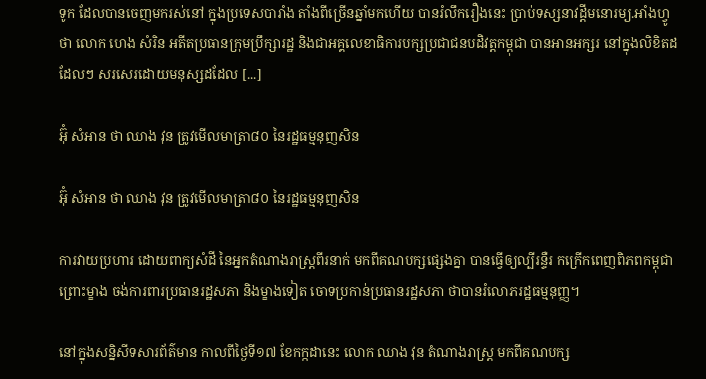ទូក ដែលបានចេញមករស់នៅ ក្នុងប្រទេសបារាំង តាំងពីច្រើនឆ្នាំមកហើយ បានរំលឹករឿងនេះ ប្រាប់ទស្សនាវដ្ដីមនោរម្យ.អាំងហ្វូ ថា លោក ហេង សំរិន អតីតប្រធានក្រុមប្រឹក្សារដ្ឋ និងជាអគ្គលេខាធិការបក្សប្រជាជនបដិវត្តកម្ពុជា បានអានអក្សរ នៅក្នុងលិខិតដដែលៗ សរសេរដោយមនុស្សដដែល [...]

អ៊ុំ សំអាន ថា ឈាង វុន ត្រូវមើលមាត្រា៨០ នៃរដ្ឋធម្មនុញសិន

អ៊ុំ សំអាន ថា ឈាង វុន ត្រូវមើលមាត្រា៨០ នៃរដ្ឋធម្មនុញសិន

ការវាយប្រហារ ដោយពាក្យសំដី នៃអ្នកតំណាងរាស្រ្តពីរនាក់ មកពីគណបក្សផ្សេងគ្នា បានធ្វើឲ្យល្បីរន្ទឺរ កក្រើកពេញពិភពកម្ពុជា ព្រោះម្ខាង ចង់ការពារប្រធានរដ្ឋសភា និងម្ខាងទៀត ចោទប្រកាន់ប្រធានរដ្ឋសភា ថាបានរំលោភរដ្ឋធម្មនុញ្ញ។

នៅក្នុងសន្និសីទសារព័ត៌មាន កាលពីថ្ងៃទី១៧ ខែកក្កដានេះ លោក ឈាង វុន តំណាងរាស្ត្រ មកពីគណបក្ស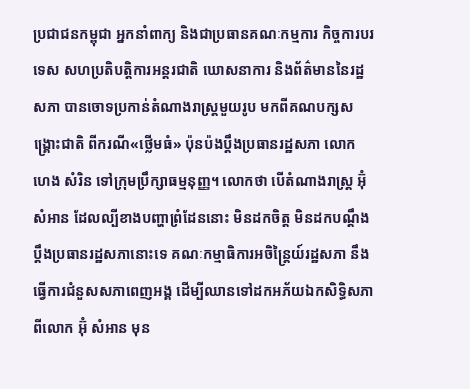ប្រជាជនកម្ពុជា អ្នកនាំពាក្យ និងជាប្រធានគណៈកម្មការ កិច្ចការបរទេស សហប្រតិបត្តិការអន្តរជាតិ ឃោសនាការ និងព័ត៌មាននៃរដ្ឋសភា បានចោទប្រកាន់តំណាងរាស្រ្តមួយរូប មកពីគណបក្សសង្គ្រោះជាតិ ពីករណី«ថ្លើមធំ» ប៉ុនប៉ងប្តឹងប្រធានរដ្ឋសភា លោក ហេង សំរិន ទៅក្រុមប្រឹក្សាធម្មនុញ្ញ។ លោកថា បើតំណាងរាស្រ្ត អ៊ុំ សំអាន ដែលល្បីខាងបញ្ហាព្រំដែននោះ មិនដកចិត្ត មិនដកបណ្តឹង ប្តឹងប្រធានរដ្ឋសភានោះទេ គណៈកម្មាធិការអចិន្ត្រៃយ៍រដ្ឋសភា នឹងធ្វើការជំនួសសភាពេញអង្គ ដើម្បីឈានទៅដកអភ័យឯកសិទ្ធិសភា ពីលោក អ៊ុំ សំអាន មុន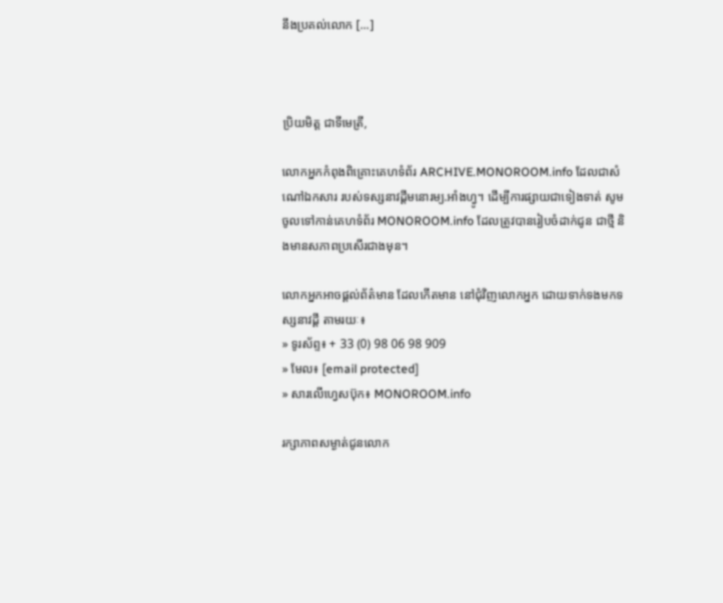នឹងប្រគល់លោក [...]



ប្រិយមិត្ត ជាទីមេត្រី,

លោកអ្នកកំពុងពិគ្រោះគេហទំព័រ ARCHIVE.MONOROOM.info ដែលជាសំណៅឯកសារ របស់ទស្សនាវដ្ដីមនោរម្យ.អាំងហ្វូ។ ដើម្បីការផ្សាយជាទៀងទាត់ សូមចូលទៅកាន់គេហទំព័រ MONOROOM.info ដែលត្រូវបានរៀបចំដាក់ជូន ជាថ្មី និងមានសភាពប្រសើរជាងមុន។

លោកអ្នកអាចផ្ដល់ព័ត៌មាន ដែលកើតមាន នៅជុំវិញលោកអ្នក ដោយទាក់ទងមកទស្សនាវដ្ដី តាមរយៈ៖
» ទូរស័ព្ទ៖ + 33 (0) 98 06 98 909
» មែល៖ [email protected]
» សារលើហ្វេសប៊ុក៖ MONOROOM.info

រក្សាភាពសម្ងាត់ជូនលោក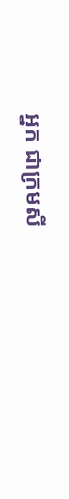អ្នក ជាក្រមសី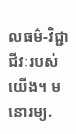លធម៌-វិជ្ជាជីវៈរបស់យើង។ មនោរម្យ.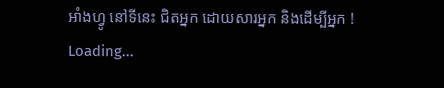អាំងហ្វូ នៅទីនេះ ជិតអ្នក ដោយសារអ្នក និងដើម្បីអ្នក !
Loading...